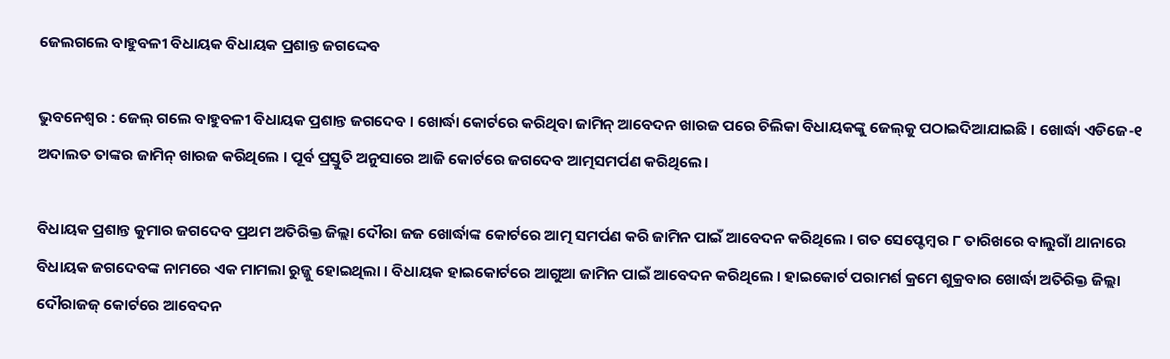ଜେଲଗଲେ ବାହୁବଳୀ ବିଧାୟକ ବିଧାୟକ ପ୍ରଶାନ୍ତ ଜଗଦ୍ଦେବ

ଭୁବନେଶ୍ୱର : ଜେଲ୍ ଗଲେ ବାହୁବଳୀ ବିଧାୟକ ପ୍ରଶାନ୍ତ ଜଗଦେବ । ଖୋର୍ଦ୍ଧା କୋର୍ଟରେ କରିଥିବା ଜାମିନ୍ ଆବେଦନ ଖାରଜ ପରେ ଚିଲିକା ବିଧାୟକଙ୍କୁ ଜେଲ୍‌କୁ ପଠାଇଦିଆଯାଇଛି । ଖୋର୍ଦ୍ଧା ଏଡିଜେ-୧ ଅଦାଲତ ତାଙ୍କର ଜାମିନ୍ ଖାରଜ କରିଥିଲେ । ପୂର୍ବ ପ୍ରସ୍ତୁତି ଅନୁସାରେ ଆଜି କୋର୍ଟରେ ଜଗଦେବ ଆତ୍ମସମର୍ପଣ କରିଥିଲେ।

ବିଧାୟକ ପ୍ରଶାନ୍ତ କୁମାର ଜଗଦେବ ପ୍ରଥମ ଅତିରିକ୍ତ ଜିଲ୍ଲା ଦୌରା ଜଜ ଖୋର୍ଦ୍ଧାଙ୍କ କୋର୍ଟରେ ଆତ୍ମ ସମର୍ପଣ କରି ଜାମିନ ପାଇଁ ଆବେଦନ କରିଥିଲେ । ଗତ ସେପ୍ଟେମ୍ବର ୮ ତାରିଖରେ ବାଲୁଗାଁ ଥାନାରେ ବିଧାୟକ ଜଗଦେବଙ୍କ ନାମରେ ଏକ ମାମଲା ରୁଜ୍ଜୁ ହୋଇଥିଲା । ବିଧାୟକ ହାଇକୋର୍ଟରେ ଆଗୁଆ ଜାମିନ ପାଇଁ ଆବେଦନ କରିଥିଲେ । ହାଇକୋର୍ଟ ପରାମର୍ଶ କ୍ରମେ ଶୁକ୍ରବାର ଖୋର୍ଦ୍ଧା ଅତିରିକ୍ତ ଜିଲ୍ଲା ଦୌରାଜଜ୍ କୋର୍ଟରେ ଆବେଦନ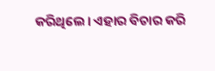କରିଥିଲେ। ଏହାର ବିଚାର କରି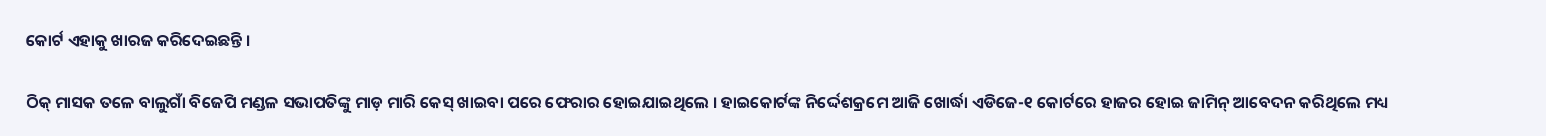କୋର୍ଟ ଏହାକୁ ଖାରଜ କରିଦେଇଛନ୍ତି ।

ଠିକ୍ ମାସକ ତଳେ ବାଲୁଗାଁ ବିଜେପି ମଣ୍ଡଳ ସଭାପତିଙ୍କୁ ମାଡ଼ ମାରି କେସ୍ ଖାଇବା ପରେ ଫେରାର ହୋଇଯାଇଥିଲେ । ହାଇକୋର୍ଟଙ୍କ ନିର୍ଦ୍ଦେଶକ୍ରମେ ଆଜି ଖୋର୍ଦ୍ଧା ଏଡିଜେ-୧ କୋର୍ଟରେ ହାଜର ହୋଇ ଜାମିନ୍ ଆବେଦନ କରିଥିଲେ ମଧ୍ୟ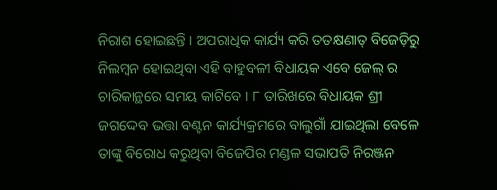ନିରାଶ ହୋଇଛନ୍ତି । ଅପରାଧିକ କାର୍ଯ୍ୟ କରି ତତକ୍ଷଣାତ୍ ବିଜେଡ଼ିରୁ ନିଲମ୍ବନ ହୋଇଥିବା ଏହି ବାହୁବଳୀ ବିଧାୟକ ଏବେ ଜେଲ୍ ର ଚାରିକାନ୍ଥରେ ସମୟ କାଟିବେ । ୮ ତାରିଖରେ ବିଧାୟକ ଶ୍ରୀ ଜଗଦ୍ଦେବ ଭତ୍ତା ବଣ୍ଟନ କାର୍ଯ୍ୟକ୍ରମରେ ବାଲୁଗାଁ ଯାଇଥିଲା ବେଳେ ତାଙ୍କୁ ବିରୋଧ କରୁଥିବା ବିଜେପିର ମଣ୍ଡଳ ସଭାପତି ନିରଞ୍ଜନ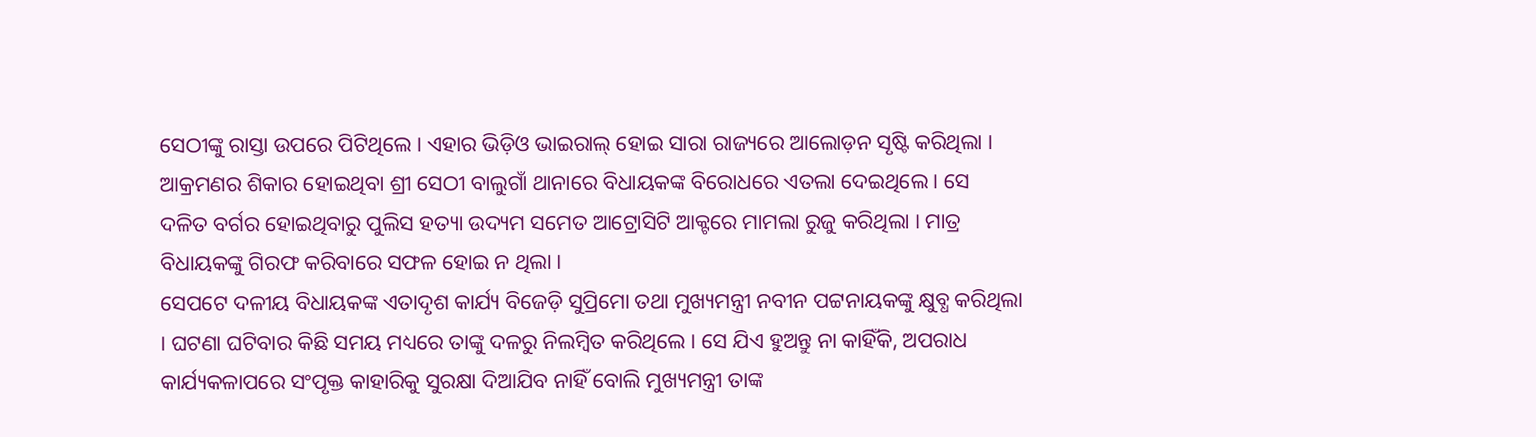ସେଠୀଙ୍କୁ ରାସ୍ତା ଉପରେ ପିଟିଥିଲେ । ଏହାର ଭିଡ଼ିଓ ଭାଇରାଲ୍ ହୋଇ ସାରା ରାଜ୍ୟରେ ଆଲୋଡ଼ନ ସୃଷ୍ଟି କରିଥିଲା । ଆକ୍ରମଣର ଶିକାର ହୋଇଥିବା ଶ୍ରୀ ସେଠୀ ବାଲୁଗାଁ ଥାନାରେ ବିଧାୟକଙ୍କ ବିରୋଧରେ ଏତଲା ଦେଇଥିଲେ । ସେ ଦଳିତ ବର୍ଗର ହୋଇଥିବାରୁ ପୁଲିସ ହତ୍ୟା ଉଦ୍ୟମ ସମେତ ଆଟ୍ରୋସିଟି ଆକ୍ଟରେ ମାମଲା ରୁଜୁ କରିଥିଲା । ମାତ୍ର ବିଧାୟକଙ୍କୁ ଗିରଫ କରିବାରେ ସଫଳ ହୋଇ ନ ଥିଲା ।
ସେପଟେ ଦଳୀୟ ବିଧାୟକଙ୍କ ଏତାଦୃଶ କାର୍ଯ୍ୟ ବିଜେଡ଼ି ସୁପ୍ରିମୋ ତଥା ମୁଖ୍ୟମନ୍ତ୍ରୀ ନବୀନ ପଟ୍ଟନାୟକଙ୍କୁ କ୍ଷୁବ୍ଧ କରିଥିଲା । ଘଟଣା ଘଟିବାର କିଛି ସମୟ ମଧ୍ୟରେ ତାଙ୍କୁ ଦଳରୁ ନିଲମ୍ବିତ କରିଥିଲେ । ସେ ଯିଏ ହୁଅନ୍ତୁ ନା କାହିଁକି, ଅପରାଧ କାର୍ଯ୍ୟକଳାପରେ ସଂପୃକ୍ତ କାହାରିକୁ ସୁରକ୍ଷା ଦିଆଯିବ ନାହିଁ ବୋଲି ମୁଖ୍ୟମନ୍ତ୍ରୀ ତାଙ୍କ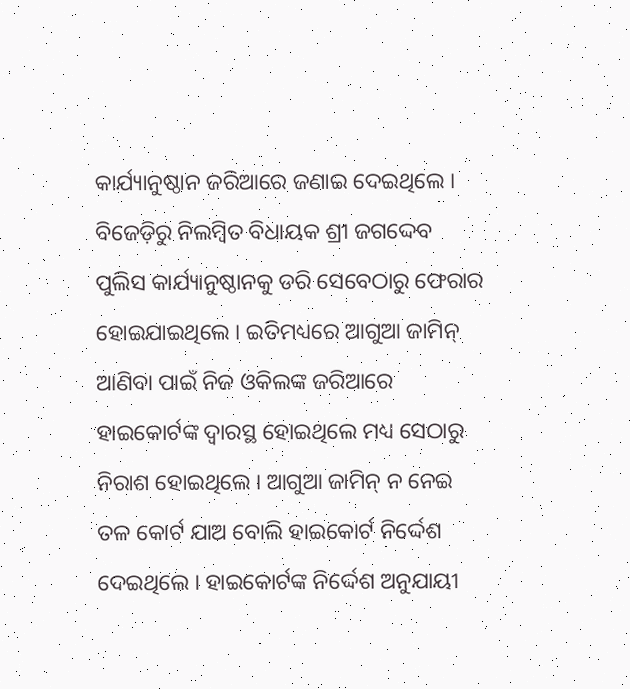କାର୍ଯ୍ୟାନୁଷ୍ଠାନ ଜରିଆରେ ଜଣାଇ ଦେଇଥିଲେ । ବିଜେଡ଼ିରୁ ନିଲମ୍ବିତ ବିଧାୟକ ଶ୍ରୀ ଜଗଦ୍ଦେବ ପୁଲିସ କାର୍ଯ୍ୟାନୁଷ୍ଠାନକୁ ଡରି ସେବେଠାରୁ ଫେରାର ହୋଇଯାଇଥିଲେ । ଇତିମଧ୍ୟରେ ଆଗୁଆ ଜାମିନ୍ ଆଣିବା ପାଇଁ ନିଜ ଓକିଲଙ୍କ ଜରିଆରେ ହାଇକୋର୍ଟଙ୍କ ଦ୍ୱାରସ୍ଥ ହୋଇଥିଲେ ମଧ୍ୟ ସେଠାରୁ ନିରାଶ ହୋଇଥିଲେ । ଆଗୁଆ ଜାମିନ୍ ନ ନେଇ ତଳ କୋର୍ଟ ଯାଅ ବୋଲି ହାଇକୋର୍ଟ ନିର୍ଦ୍ଦେଶ ଦେଇଥିଲେ । ହାଇକୋର୍ଟଙ୍କ ନିର୍ଦ୍ଦେଶ ଅନୁଯାୟୀ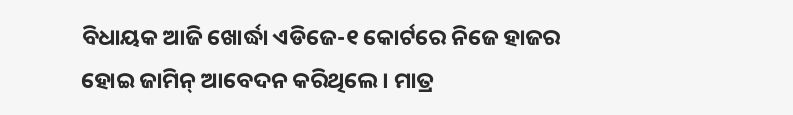ବିଧାୟକ ଆଜି ଖୋର୍ଦ୍ଧା ଏଡିଜେ-୧ କୋର୍ଟରେ ନିଜେ ହାଜର ହୋଇ ଜାମିନ୍ ଆବେଦନ କରିଥିଲେ । ମାତ୍ର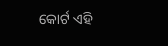କୋର୍ଟ ଏହି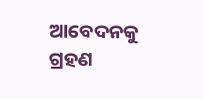ଆବେଦନକୁ ଗ୍ରହଣ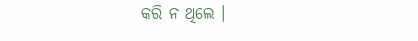କରି ନ ଥିଲେ ।